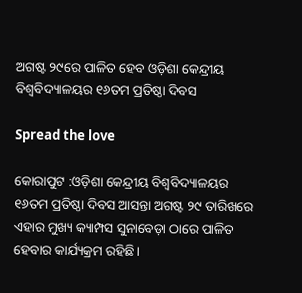ଅଗଷ୍ଟ ୨୯ରେ ପାଳିତ ହେବ ଓଡ଼ିଶା କେନ୍ଦ୍ରୀୟ ବିଶ୍ୱବିଦ୍ୟାଳୟର ୧୬ତମ ପ୍ରତିଷ୍ଠା ଦିବସ

Spread the love

କୋରାପୁଟ :ଓଡ଼ିଶା କେନ୍ଦ୍ରୀୟ ବିଶ୍ୱବିଦ୍ୟାଳୟର ୧୬ତମ ପ୍ରତିଷ୍ଠା ଦିବସ ଆସନ୍ତା ଅଗଷ୍ଟ ୨୯ ତାରିଖରେ ଏହାର ମୁଖ୍ୟ କ୍ୟାମ୍ପସ ସୁନାବେଡ଼ା ଠାରେ ପାଳିତ ହେବାର କାର୍ଯ୍ୟକ୍ରମ ରହିଛି।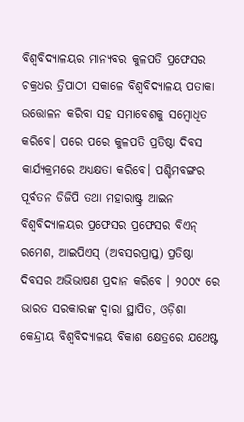ବିଶ୍ୱବିଦ୍ୟାଳୟର ମାନ୍ୟବର କୁଳପତି ପ୍ରଫେସର ଚକ୍ରଧର ତ୍ରିପାଠୀ ସକାଳେ ବିଶ୍ୱବିଦ୍ୟାଳୟ ପତାକା ଉତ୍ତୋଳନ କରିବା ସହ ସମାବେଶକୁ ସମ୍ବୋଧିତ କରିବେ। ପରେ ପରେ କୁଳପତି ପ୍ରତିଷ୍ଠା ଦିବସ କାର୍ଯ୍ୟକ୍ରମରେ ଅଧ୍ୟକ୍ଷତା କରିବେ। ପଶ୍ଚିମବଙ୍ଗର ପୂର୍ବତନ ଡିଜିପି ତଥା ମହାରାଷ୍ଟ୍ର ଆଇନ ବିଶ୍ୱବିଦ୍ୟାଳୟର ପ୍ରଫେସର ପ୍ରଫେସର ବିଏନ୍ ରମେଶ, ଆଇପିଏସ୍ (ଅବସରପ୍ରାପ୍ତ) ପ୍ରତିଷ୍ଠା ଦିବସର ଅଭିଭାଷଣ ପ୍ରଦାନ କରିବେ । ୨୦୦୯ ରେ ଭାରତ ସରକାରଙ୍କ ଦ୍ୱାରା ସ୍ଥାପିତ, ଓଡ଼ିଶା କେନ୍ଦ୍ରୀୟ ବିଶ୍ୱବିଦ୍ୟାଳୟ ବିକାଶ କ୍ଷେତ୍ରରେ ଯଥେଷ୍ଟ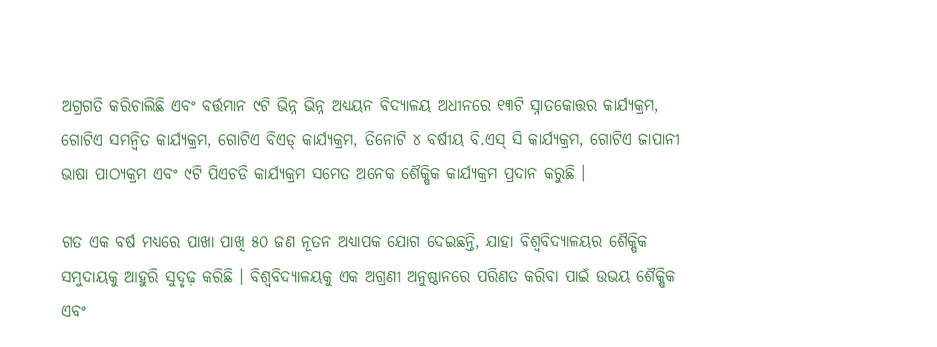ଅଗ୍ରଗତି କରିଚାଲିଛି ଏବଂ ବର୍ତ୍ତମାନ ୯ଟି ଭିନ୍ନ ଭିନ୍ନ ଅଧ୍ୟୟନ ବିଦ୍ୟାଳୟ ଅଧୀନରେ ୧୩ଟି ସ୍ନାତକୋତ୍ତର କାର୍ଯ୍ୟକ୍ରମ, ଗୋଟିଏ ସମନ୍ୱିତ କାର୍ଯ୍ୟକ୍ରମ, ଗୋଟିଏ ବିଏଡ୍ କାର୍ଯ୍ୟକ୍ରମ, ତିନୋଟି ୪ ବର୍ଷୀୟ ବି.ଏସ୍ ସି କାର୍ଯ୍ୟକ୍ରମ, ଗୋଟିଏ ଜାପାନୀ ଭାଷା ପାଠ୍ୟକ୍ରମ ଏବଂ ୯ଟି ପିଏଚଡି କାର୍ଯ୍ୟକ୍ରମ ସମେତ ଅନେକ ଶୈକ୍ଷିକ କାର୍ଯ୍ୟକ୍ରମ ପ୍ରଦାନ କରୁଛି ।

ଗତ ଏକ ବର୍ଷ ମଧ୍ୟରେ ପାଖା ପାଖି ୫୦ ଜଣ ନୂତନ ଅଧ୍ୟାପକ ଯୋଗ ଦେଇଛନ୍ତି, ଯାହା ବିଶ୍ବବିଦ୍ୟାଳୟର ଶୈକ୍ଷିକ ସମୁଦାୟକୁ ଆହୁରି ସୁଦୃଢ଼ କରିଛି । ବିଶ୍ବବିଦ୍ୟାଳୟକୁ ଏକ ଅଗ୍ରଣୀ ଅନୁଷ୍ଠାନରେ ପରିଣତ କରିବା ପାଇଁ ଉଭୟ ଶୈକ୍ଷିକ ଏବଂ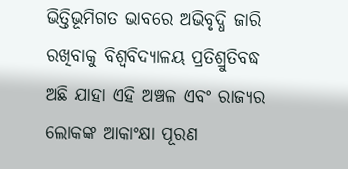ଭିତ୍ତିଭୂମିଗତ ଭାବରେ ଅଭିବୃଦ୍ଧି ଜାରି ରଖିବାକୁ ବିଶ୍ବବିଦ୍ୟାଳୟ ପ୍ରତିଶ୍ରୁତିବଦ୍ଧ ଅଛି ଯାହା ଏହି ଅଞ୍ଚଳ ଏବଂ ରାଜ୍ୟର ଲୋକଙ୍କ ଆକାଂକ୍ଷା ପୂରଣ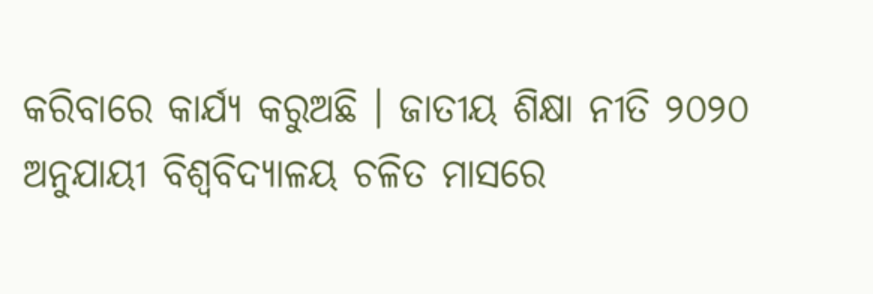କରିବାରେ କାର୍ଯ୍ୟ କରୁଅଛି । ଜାତୀୟ ଶିକ୍ଷା ନୀତି ୨୦୨୦ ଅନୁଯାୟୀ ବିଶ୍ୱବିଦ୍ୟାଳୟ ଚଳିତ ମାସରେ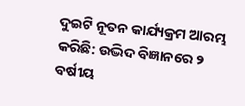ଦୁଇଟି ନୂତନ କାର୍ଯ୍ୟକ୍ରମ ଆରମ୍ଭ କରିଛି: ଉଦ୍ଭିଦ ବିଜ୍ଞାନରେ ୨ ବର୍ଷୀୟ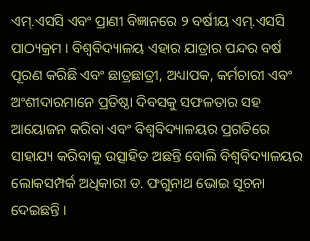ଏମ୍.ଏସସି ଏବଂ ପ୍ରାଣୀ ବିଜ୍ଞାନରେ ୨ ବର୍ଷୀୟ ଏମ୍.ଏସସି ପାଠ୍ୟକ୍ରମ । ବିଶ୍ୱବିଦ୍ୟାଳୟ ଏହାର ଯାତ୍ରାର ପନ୍ଦର ବର୍ଷ ପୂରଣ କରିଛି ଏବଂ ଛାତ୍ରଛାତ୍ରୀ, ଅଧ୍ୟାପକ, କର୍ମଚାରୀ ଏବଂ ଅଂଶୀଦାରମାନେ ପ୍ରତିଷ୍ଠା ଦିବସକୁ ସଫଳତାର ସହ ଆୟୋଜନ କରିବା ଏବଂ ବିଶ୍ୱବିଦ୍ୟାଳୟର ପ୍ରଗତିରେ ସାହାଯ୍ୟ କରିବାକୁ ଉତ୍ସାହିତ ଅଛନ୍ତି ବୋଲି ବିଶ୍ୱବିଦ୍ୟାଳୟର ଲୋକସମ୍ପର୍କ ଅଧିକାରୀ ଡ. ଫଗୁନାଥ ଭୋଇ ସୂଚନା ଦେଇଛନ୍ତି ।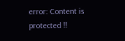error: Content is protected !!